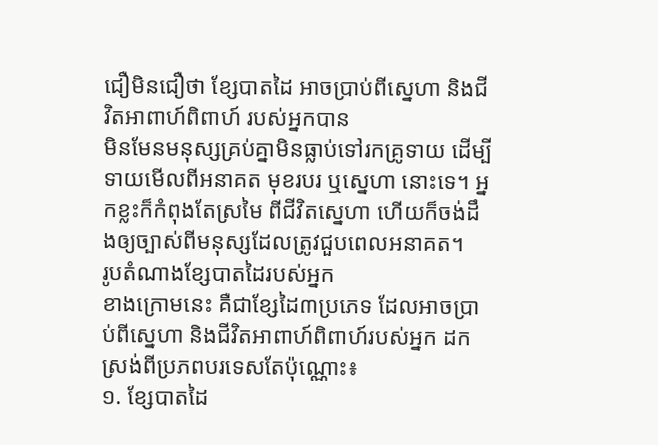ជឿមិនជឿថា ខ្សែបាតដៃ អាចប្រាប់ពីស្នេហា និងជីវិតអាពាហ៍ពិពាហ៍ របស់អ្នកបាន
មិនមែនមនុស្សគ្រប់គ្នាមិនធ្លាប់ទៅរកគ្រូទាយ ដើម្បីទាយមើលពីអនាគត មុខរបរ ឬស្នេហា នោះទេ។ អ្នកខ្លះក៏កំពុងតែស្រមៃ ពីជីវិតស្នេហា ហើយក៏ចង់ដឹងឲ្យច្បាស់ពីមនុស្សដែលត្រូវជួបពេលអនាគត។
រូបតំណាងខ្សែបាតដៃរបស់អ្នក
ខាងក្រោមនេះ គឺជាខ្សែដៃ៣ប្រភេទ ដែលអាចប្រាប់ពីស្នេហា និងជីវិតអាពាហ៍ពិពាហ៍របស់អ្នក ដកស្រង់ពីប្រភពបរទេសតែប៉ុណ្ណោះ៖
១. ខ្សែបាតដៃ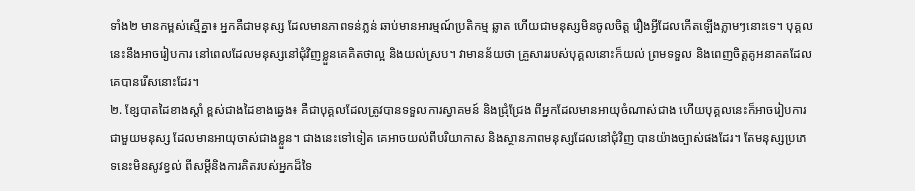ទាំង២ មានកម្ពស់ស្មើគ្នា៖ អ្នកគឺជាមនុស្ស ដែលមានភាពទន់ភ្លន់ ឆាប់មានអារម្មណ៍ប្រតិកម្ម ឆ្លាត ហើយជាមនុស្សមិនចូលចិត្ត រឿងអ្វីដែលកើតឡើងភ្លាមៗនោះទេ។ បុគ្គលនេះនឹងអាចរៀបការ នៅពេលដែលមនុស្សនៅជុំវិញខ្លួនគេគិតថាល្អ និងយល់ស្រប។ វាមានន័យថា គ្រួសាររបស់បុគ្គលនោះក៏យល់ ព្រមទទួល និងពេញចិត្តគូអនាគតដែលគេបានរើសនោះដែរ។
២. ខ្សែបាតដៃខាងស្តាំ ខ្ពស់ជាងដៃខាងឆ្វេង៖ គឺជាបុគ្គលដែលត្រូវបានទទួលការស្វាគមន៍ និងជ្រុំជ្រែង ពីអ្នកដែលមានអាយុចំណាស់ជាង ហើយបុគ្គលនេះក៏អាចរៀបការជាមួយមនុស្ស ដែលមានអាយុចាស់ជាងខ្លួន។ ជាងនេះទៅទៀត គេអាចយល់ពីបរិយាកាស និងស្ថានភាពមនុស្សដែលនៅជុំវិញ បានយ៉ាងច្បាស់ផងដែរ។ តែមនុស្សប្រភេទនេះមិនសូវខ្វល់ ពីសម្តីនិងការគិតរបស់អ្នកដ៏ទៃ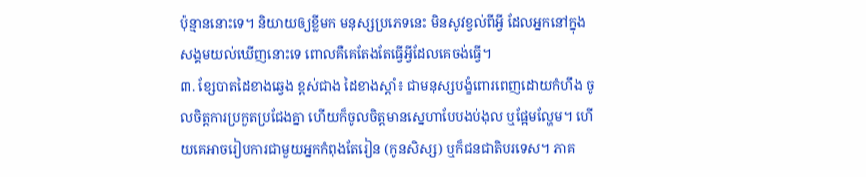ប៉ុន្មាននោះទេ។ និយាយឲ្យខ្លីមក មនុស្សប្រភេទនេះ មិនសូវខ្វល់ពីអ្វី ដែលអ្នកនៅក្នុងសង្គមយល់ឃើញនោះទេ ពោលគឺគេតែងតែធ្វើអ្វីដែលគេចង់ធ្វើ។
៣. ខ្សែបាតដៃខាងឆ្វេង ខ្ពស់ជាង ដៃខាងស្តាំ៖ ជាមនុស្សបង្ខំពោរពេញដោយកំហឹង ចូលចិត្តការប្រកួតប្រជែងគ្នា ហើយក៏ចូលចិត្តមានស្នេហាបែបងប់ងុល ឬផ្អែមល្ហែម។ ហើយគេអាចរៀបការជាមួយអ្នកកំពុងតែរៀន (កូនសិស្ស) ឬក៏ជនជាតិបរទេស។ ភាគ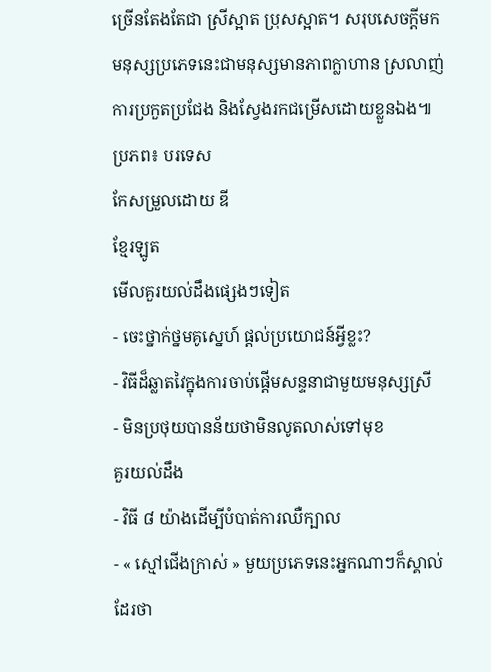ច្រើនតែងតែជា ស្រីស្អាត ប្រុសស្អាត។ សរុបសេចក្តីមក មនុស្សប្រភេទនេះជាមនុស្សមានភាពក្លាហាន ស្រលាញ់ការប្រកួតប្រជែង និងស្វែងរកជម្រើសដោយខ្លួនឯង៕
ប្រភព៖ បរទេស
កែសម្រួលដោយ ឌី
ខ្មែរឡូត
មើលគួរយល់ដឹងផ្សេងៗទៀត
- ចេះថ្នាក់ថ្នមគូស្នេហ៍ ផ្តល់ប្រយោជន៍អ្វីខ្លះ?
- វិធីដ៏ឆ្លាតវៃក្នុងការចាប់ផ្តើមសន្ទនាជាមួយមនុស្សស្រី
- មិនប្រថុយបានន័យថាមិនលូតលាស់ទៅមុខ
គួរយល់ដឹង
- វិធី ៨ យ៉ាងដើម្បីបំបាត់ការឈឺក្បាល
- « ស្មៅជើងក្រាស់ » មួយប្រភេទនេះអ្នកណាៗក៏ស្គាល់ដែរថា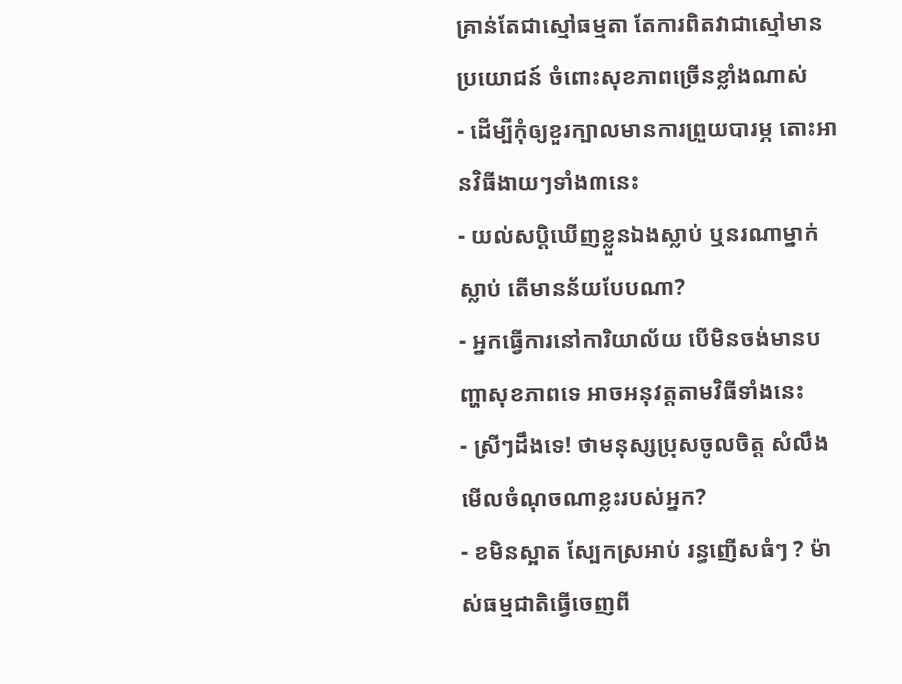គ្រាន់តែជាស្មៅធម្មតា តែការពិតវាជាស្មៅមានប្រយោជន៍ ចំពោះសុខភាពច្រើនខ្លាំងណាស់
- ដើម្បីកុំឲ្យខួរក្បាលមានការព្រួយបារម្ភ តោះអានវិធីងាយៗទាំង៣នេះ
- យល់សប្តិឃើញខ្លួនឯងស្លាប់ ឬនរណាម្នាក់ស្លាប់ តើមានន័យបែបណា?
- អ្នកធ្វើការនៅការិយាល័យ បើមិនចង់មានបញ្ហាសុខភាពទេ អាចអនុវត្តតាមវិធីទាំងនេះ
- ស្រីៗដឹងទេ! ថាមនុស្សប្រុសចូលចិត្ត សំលឹងមើលចំណុចណាខ្លះរបស់អ្នក?
- ខមិនស្អាត ស្បែកស្រអាប់ រន្ធញើសធំៗ ? ម៉ាស់ធម្មជាតិធ្វើចេញពី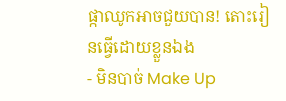ផ្កាឈូកអាចជួយបាន! តោះរៀនធ្វើដោយខ្លួនឯង
- មិនបាច់ Make Up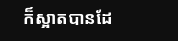ក៏ស្អាតបានដែ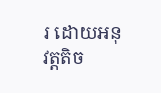រ ដោយអនុវត្តតិច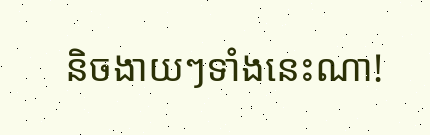និចងាយៗទាំងនេះណា!